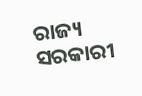ରାଜ୍ୟ ସରକାରୀ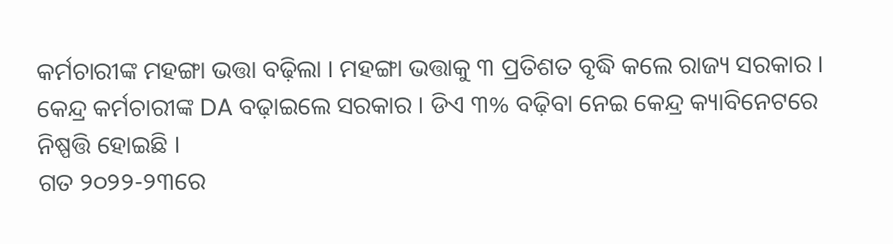କର୍ମଚାରୀଙ୍କ ମହଙ୍ଗା ଭତ୍ତା ବଢ଼ିଲା । ମହଙ୍ଗା ଭତ୍ତାକୁ ୩ ପ୍ରତିଶତ ବୃଦ୍ଧି କଲେ ରାଜ୍ୟ ସରକାର ।
କେନ୍ଦ୍ର କର୍ମଚାରୀଙ୍କ DA ବଢ଼ାଇଲେ ସରକାର । ଡିଏ ୩% ବଢ଼ିବା ନେଇ କେନ୍ଦ୍ର କ୍ୟାବିନେଟରେ ନିଷ୍ପତ୍ତି ହୋଇଛି ।
ଗତ ୨୦୨୨-୨୩ରେ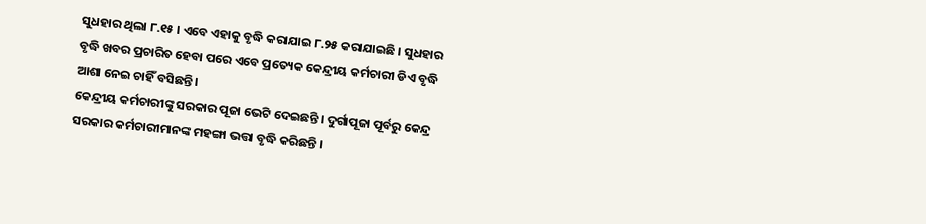ସୁଧହାର ଥିଲା ୮.୧୫ । ଏବେ ଏହାକୁ ବୃଦ୍ଧି କରାଯାଇ ୮.୨୫ କରାଯାଇଛି । ସୁଧହାର ବୃଦ୍ଧି ଖବର ପ୍ରଚାରିତ ହେବା ପରେ ଏବେ ପ୍ରତ୍ୟେକ କେନ୍ଦ୍ରୀୟ କର୍ମଚାରୀ ଡିଏ ବୃଦ୍ଧି ଆଶା ନେଇ ଚାହିଁ ବସିଛନ୍ତି ।
କେନ୍ଦ୍ରୀୟ କର୍ମଚାରୀଙ୍କୁ ସରକାର ପୂଜା ଭେଟି ଦେଇଛନ୍ତି । ଦୁର୍ଗାପୂଜା ପୂର୍ବରୁ କେନ୍ଦ୍ର ସରକାର କର୍ମଚାରୀମାନଙ୍କ ମହଙ୍ଗା ଭତ୍ତା ବୃଦ୍ଧି କରିଛନ୍ତି ।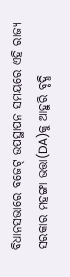ବିଧାନସଭାରେ ବଜେଟ୍ ଉପସ୍ଥାପନ ସମୟରେ ଏହି ରାଜ୍ୟ ସରକାର ମହଙ୍ଗା ଭତ୍ତା(DA)କୁ ଆହୁରି ବୃଦ୍ଧି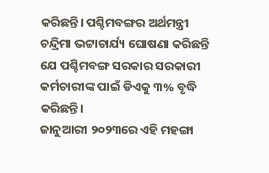କରିଛନ୍ତି। ପଶ୍ଚିମବଙ୍ଗର ଅର୍ଥମନ୍ତ୍ରୀ ଚନ୍ଦ୍ରିମା ଭଟ୍ଟାଚାର୍ଯ୍ୟ ଘୋଷଣା କରିଛନ୍ତି ଯେ ପଶ୍ଚିମବଙ୍ଗ ସରକାର ସରକାରୀ କର୍ମଚାରୀଙ୍କ ପାଇଁ ଡିଏକୁ ୩% ବୃଦ୍ଧି କରିଛନ୍ତି।
ଜାନୁଆରୀ ୨୦୨୩ରେ ଏହି ମହଙ୍ଗା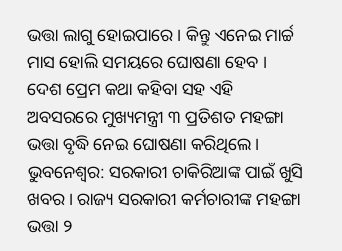ଭତ୍ତା ଲାଗୁ ହୋଇପାରେ । କିନ୍ତୁ ଏନେଇ ମାର୍ଚ୍ଚ ମାସ ହୋଲି ସମୟରେ ଘୋଷଣା ହେବ ।
ଦେଶ ପ୍ରେମ କଥା କହିବା ସହ ଏହି ଅବସରରେ ମୁଖ୍ୟମନ୍ତ୍ରୀ ୩ ପ୍ରତିଶତ ମହଙ୍ଗା ଭତ୍ତା ବୃଦ୍ଧି ନେଇ ଘୋଷଣା କରିଥିଲେ ।
ଭୁବନେଶ୍ୱର: ସରକାରୀ ଚାକିରିଆଙ୍କ ପାଇଁ ଖୁସି ଖବର। ରାଜ୍ୟ ସରକାରୀ କର୍ମଚାରୀଙ୍କ ମହଙ୍ଗା ଭତ୍ତା ୨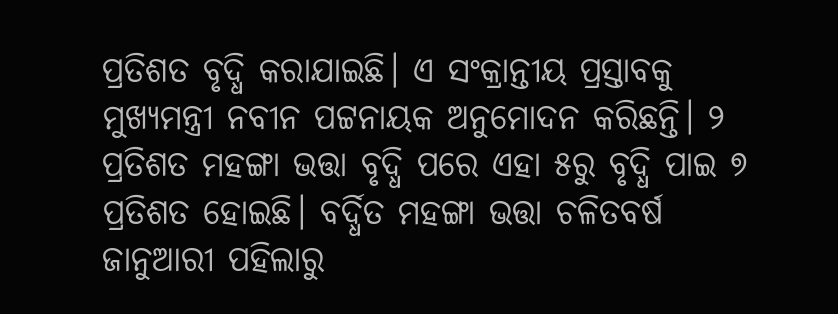ପ୍ରତିଶତ ବୃଦ୍ଧି କରାଯାଇଛି। ଏ ସଂକ୍ରାନ୍ତୀୟ ପ୍ରସ୍ତାବକୁ ମୁଖ୍ୟମନ୍ତ୍ରୀ ନବୀନ ପଟ୍ଟନାୟକ ଅନୁମୋଦନ କରିଛନ୍ତି। ୨ ପ୍ରତିଶତ ମହଙ୍ଗା ଭତ୍ତା ବୃଦ୍ଧି ପରେ ଏହା ୫ରୁ ବୃଦ୍ଧି ପାଇ ୭ ପ୍ରତିଶତ ହୋଇଛି। ବର୍ଦ୍ଧିତ ମହଙ୍ଗା ଭତ୍ତା ଚଳିତବର୍ଷ ଜାନୁଆରୀ ପହିଲାରୁ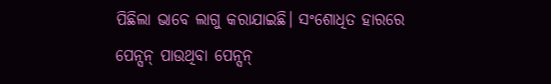ପିଛିଲା ଭାବେ ଲାଗୁ କରାଯାଇଛି। ସଂଶୋଧିତ ହାରରେ ପେନ୍ସନ୍ ପାଉଥିବା ପେନ୍ସନ୍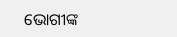ଭୋଗୀଙ୍କ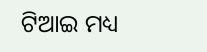ଟିଆଇ ମଧ୍ୟ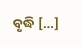ବୃଦ୍ଧି […]